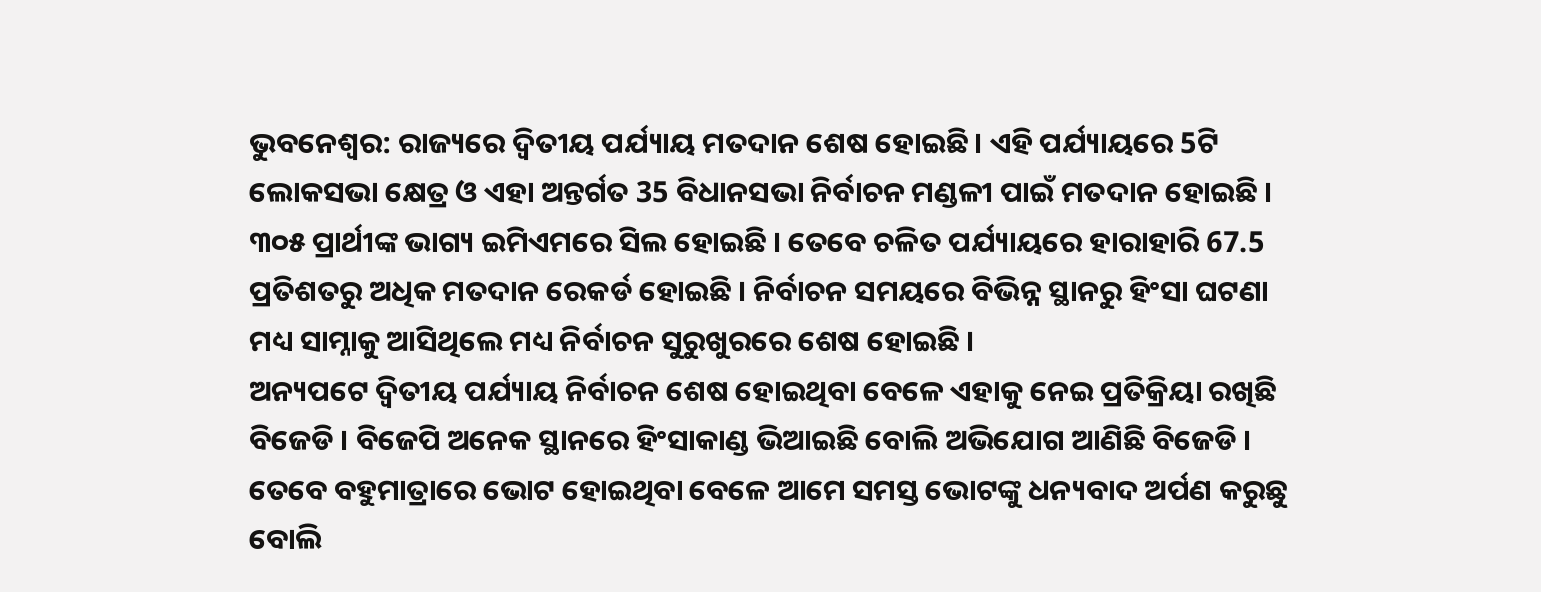ଭୁବନେଶ୍ୱର: ରାଜ୍ୟରେ ଦ୍ଵିତୀୟ ପର୍ଯ୍ୟାୟ ମତଦାନ ଶେଷ ହୋଇଛି । ଏହି ପର୍ଯ୍ୟାୟରେ 5ଟି ଲୋକସଭା କ୍ଷେତ୍ର ଓ ଏହା ଅନ୍ତର୍ଗତ 35 ବିଧାନସଭା ନିର୍ବାଚନ ମଣ୍ଡଳୀ ପାଇଁ ମତଦାନ ହୋଇଛି । ୩୦୫ ପ୍ରାର୍ଥୀଙ୍କ ଭାଗ୍ୟ ଇମିଏମରେ ସିଲ ହୋଇଛି । ତେବେ ଚଳିତ ପର୍ଯ୍ୟାୟରେ ହାରାହାରି 67.5 ପ୍ରତିଶତରୁ ଅଧିକ ମତଦାନ ରେକର୍ଡ ହୋଇଛି । ନିର୍ବାଚନ ସମୟରେ ବିଭିନ୍ନ ସ୍ଥାନରୁ ହିଂସା ଘଟଣା ମଧ୍ୟ ସାମ୍ନାକୁ ଆସିଥିଲେ ମଧ୍ୟ ନିର୍ବାଚନ ସୁରୁଖୁରରେ ଶେଷ ହୋଇଛି ।
ଅନ୍ୟପଟେ ଦ୍ୱିତୀୟ ପର୍ଯ୍ୟାୟ ନିର୍ବାଚନ ଶେଷ ହୋଇଥିବା ବେଳେ ଏହାକୁ ନେଇ ପ୍ରତିକ୍ରିୟା ରଖିଛି ବିଜେଡି । ବିଜେପି ଅନେକ ସ୍ଥାନରେ ହିଂସାକାଣ୍ଡ ଭିଆଇଛି ବୋଲି ଅଭିଯୋଗ ଆଣିଛି ବିଜେଡି । ତେବେ ବହୁମାତ୍ରାରେ ଭୋଟ ହୋଇଥିବା ବେଳେ ଆମେ ସମସ୍ତ ଭୋଟଙ୍କୁ ଧନ୍ୟବାଦ ଅର୍ପଣ କରୁଛୁ ବୋଲି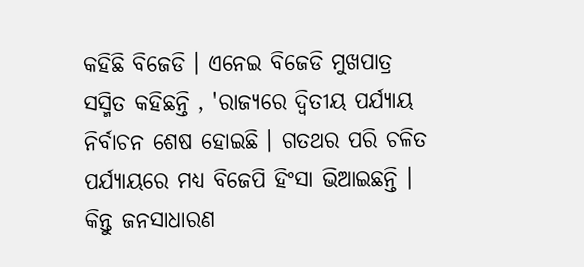କହିଛି ବିଜେଡି । ଏନେଇ ବିଜେଡି ମୁଖପାତ୍ର ସସ୍ମିତ କହିଛନ୍ତି , 'ରାଜ୍ୟରେ ଦ୍ଵିତୀୟ ପର୍ଯ୍ୟାୟ ନିର୍ବାଚନ ଶେଷ ହୋଇଛି । ଗତଥର ପରି ଚଳିତ ପର୍ଯ୍ୟାୟରେ ମଧ୍ୟ ବିଜେପି ହିଂସା ଭିଆଇଛନ୍ତି । କିନ୍ତୁ ଜନସାଧାରଣ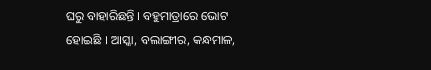ଘରୁ ବାହାରିଛନ୍ତି । ବହୁମାତ୍ରାରେ ଭୋଟ ହୋଇଛି । ଆସ୍କା, ବଲାଙ୍ଗୀର, କନ୍ଧମାଳ,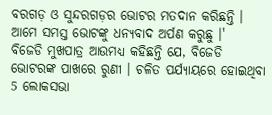ବରଗଡ଼ ଓ ସୁନ୍ଦରଗଡ଼ର ଭୋଟର ମତଦାନ କରିଛନ୍ତି । ଆମେ ସମସ୍ତ ଭୋଟଙ୍କୁ ଧନ୍ୟବାଦ ଅର୍ପଣ କରୁଛୁ ।'
ବିଜେଡି ମୁଖପାତ୍ର ଆଉମଧ୍ୟ କହିଛନ୍ତି ଯେ, ବିଜେଡି ଭୋଟରଙ୍କ ପାଖରେ ରୁଣୀ । ଚଳିତ ପର୍ଯ୍ୟାୟରେ ହୋଇଥିବା 5 ଲୋକସଭା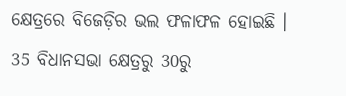କ୍ଷେତ୍ରରେ ବିଜେଡ଼ିର ଭଲ ଫଳାଫଳ ହୋଇଛି । 35 ବିଧାନସଭା କ୍ଷେତ୍ରରୁ 30ରୁ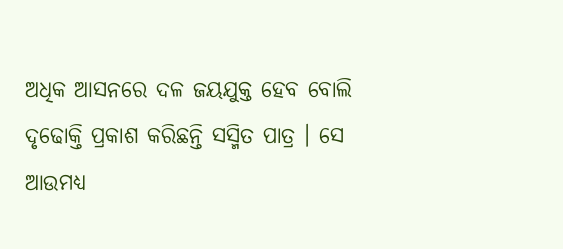ଅଧିକ ଆସନରେ ଦଳ ଜୟଯୁକ୍ତ ହେବ ବୋଲି ଦୃଢୋକ୍ତି ପ୍ରକାଶ କରିଛନ୍ତି ସସ୍ମିତ ପାତ୍ର । ସେ ଆଉମଧ୍ୟ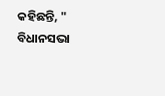କହିଛନ୍ତି, " ବିଧାନସଭା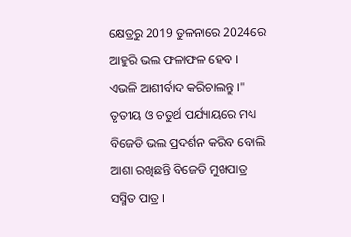କ୍ଷେତ୍ରରୁ 2019 ତୁଳନାରେ 2024ରେ ଆହୁରି ଭଲ ଫଳାଫଳ ହେବ । ଏଭଳି ଆଶୀର୍ବାଦ କରିଚାଲନ୍ତୁ ।" ତୃତୀୟ ଓ ଚତୁର୍ଥ ପର୍ଯ୍ୟାୟରେ ମଧ୍ୟ ବିଜେଡି ଭଲ ପ୍ରଦର୍ଶନ କରିବ ବୋଲି ଆଶା ରଖିଛନ୍ତି ବିଜେଡି ମୁଖପାତ୍ର ସସ୍ମିତ ପାତ୍ର ।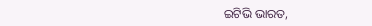ଇଟିଭି ଭାରତ,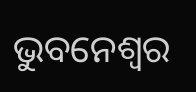ଭୁବନେଶ୍ବର